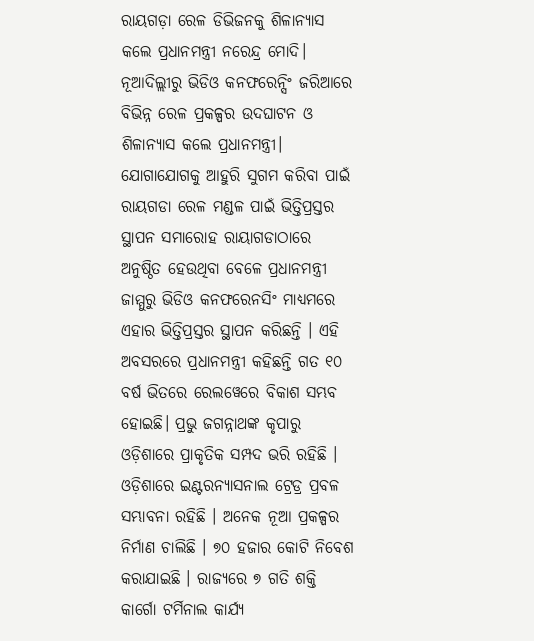ରାୟଗଡ଼ା ରେଳ ଡିଭିଜନକୁ ଶିଳାନ୍ୟାସ କଲେ ପ୍ରଧାନମନ୍ତ୍ରୀ ନରେନ୍ଦ୍ର ମୋଦି। ନୂଆଦିଲ୍ଲୀରୁ ଭିଡିଓ କନଫରେନ୍ସିଂ ଜରିଆରେ ବିଭିନ୍ନ ରେଳ ପ୍ରକଳ୍ପର ଉଦଘାଟନ ଓ ଶିଳାନ୍ୟାସ କଲେ ପ୍ରଧାନମନ୍ତ୍ରୀ। ଯୋଗାଯୋଗକୁ ଆହୁରି ସୁଗମ କରିବା ପାଇଁ ରାୟଗଡା ରେଳ ମଣ୍ଡଳ ପାଇଁ ଭିତ୍ତିପ୍ରସ୍ତର ସ୍ଥାପନ ସମାରୋହ ରାୟାଗଡାଠାରେ ଅନୁଷ୍ଠିତ ହେଉଥିବା ବେଳେ ପ୍ରଧାନମନ୍ତ୍ରୀ ଜାମ୍ମୁରୁ ଭିଡିଓ କନଫରେନସିଂ ମାଧ୍ୟମରେ ଏହାର ଭିତ୍ତିପ୍ରସ୍ତର ସ୍ଥାପନ କରିଛନ୍ତି । ଏହି ଅବସରରେ ପ୍ରଧାନମନ୍ତ୍ରୀ କହିଛନ୍ତି ଗତ ୧୦ ବର୍ଷ ଭିତରେ ରେଲୱେରେ ବିକାଶ ସମ୍ଭବ ହୋଇଛି। ପ୍ରଭୁ ଜଗନ୍ନାଥଙ୍କ କୃପାରୁ ଓଡ଼ିଶାରେ ପ୍ରାକୃତିକ ସମ୍ପଦ ଭରି ରହିଛି । ଓଡ଼ିଶାରେ ଇଣ୍ଟରନ୍ୟାସନାଲ ଟ୍ରେଡ୍ର ପ୍ରବଳ ସମ୍ଭାବନା ରହିଛି । ଅନେକ ନୂଆ ପ୍ରକଳ୍ପର ନିର୍ମାଣ ଚାଲିଛି । ୭୦ ହଜାର କୋଟି ନିବେଶ କରାଯାଇଛି । ରାଜ୍ୟରେ ୭ ଗତି ଶକ୍ତି କାର୍ଗୋ ଟର୍ମିନାଲ କାର୍ଯ୍ୟ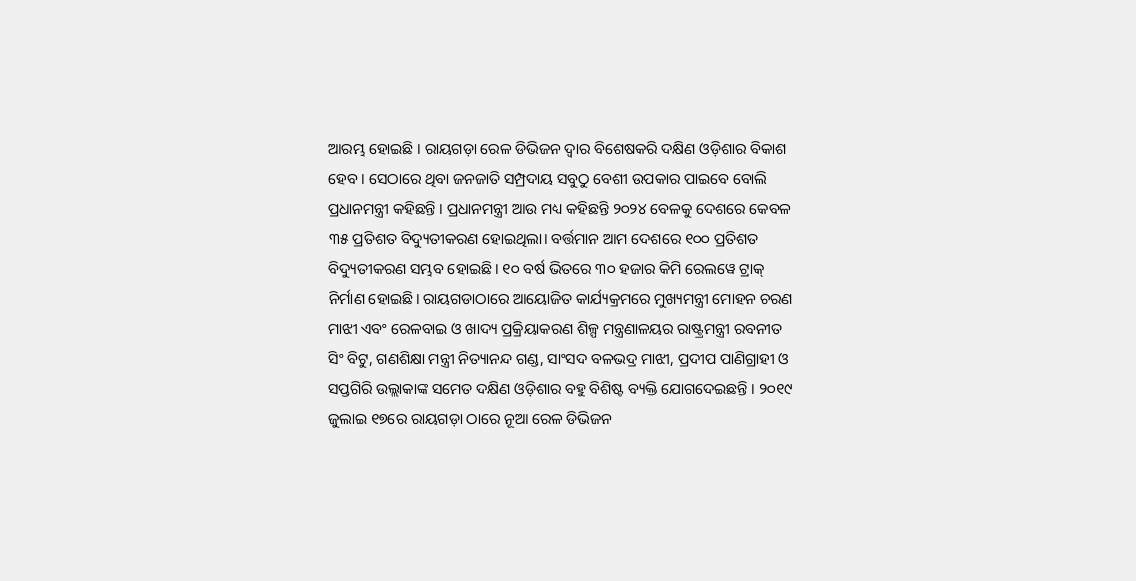ଆରମ୍ଭ ହୋଇଛି । ରାୟଗଡ଼ା ରେଳ ଡିଭିଜନ ଦ୍ୱାର ବିଶେଷକରି ଦକ୍ଷିଣ ଓଡ଼ିଶାର ବିକାଶ ହେବ । ସେଠାରେ ଥିବା ଜନଜାତି ସମ୍ପ୍ରଦାୟ ସବୁଠୁ ବେଶୀ ଉପକାର ପାଇବେ ବୋଲି ପ୍ରଧାନମନ୍ତ୍ରୀ କହିଛନ୍ତି । ପ୍ରଧାନମନ୍ତ୍ରୀ ଆଉ ମଧ୍ୟ କହିଛନ୍ତି ୨୦୨୪ ବେଳକୁ ଦେଶରେ କେବଳ ୩୫ ପ୍ରତିଶତ ବିଦ୍ୟୁତୀକରଣ ହୋଇଥିଲା। ବର୍ତ୍ତମାନ ଆମ ଦେଶରେ ୧୦୦ ପ୍ରତିଶତ ବିଦ୍ୟୁତୀକରଣ ସମ୍ଭବ ହୋଇଛି। ୧୦ ବର୍ଷ ଭିତରେ ୩୦ ହଜାର କିମି ରେଲୱେ ଟ୍ରାକ୍ ନିର୍ମାଣ ହୋଇଛି। ରାୟଗଡାଠାରେ ଆୟୋଜିତ କାର୍ଯ୍ୟକ୍ରମରେ ମୁଖ୍ୟମନ୍ତ୍ରୀ ମୋହନ ଚରଣ ମାଝୀ ଏବଂ ରେଳବାଇ ଓ ଖାଦ୍ୟ ପ୍ରକ୍ରିୟାକରଣ ଶିଳ୍ପ ମନ୍ତ୍ରଣାଳୟର ରାଷ୍ଟ୍ରମନ୍ତ୍ରୀ ରବନୀତ ସିଂ ବିଟୁ, ଗଣଶିକ୍ଷା ମନ୍ତ୍ରୀ ନିତ୍ୟାନନ୍ଦ ଗଣ୍ଡ, ସାଂସଦ ବଳଭଦ୍ର ମାଝୀ, ପ୍ରଦୀପ ପାଣିଗ୍ରାହୀ ଓ ସପ୍ତଗିରି ଉଲ୍ଲାକାଙ୍କ ସମେତ ଦକ୍ଷିଣ ଓଡ଼ିଶାର ବହୁ ବିଶିଷ୍ଟ ବ୍ୟକ୍ତି ଯୋଗଦେଇଛନ୍ତି । ୨୦୧୯ ଜୁଲାଇ ୧୭ରେ ରାୟଗଡ଼ା ଠାରେ ନୂଆ ରେଳ ଡିଭିଜନ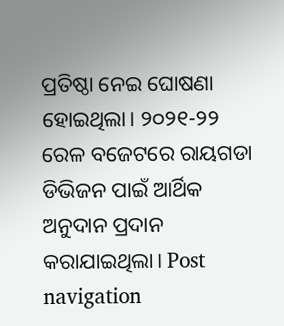ପ୍ରତିଷ୍ଠା ନେଇ ଘୋଷଣା ହୋଇଥିଲା। ୨୦୨୧-୨୨ ରେଳ ବଜେଟରେ ରାୟଗଡା ଡିଭିଜନ ପାଇଁ ଆର୍ଥିକ ଅନୁଦାନ ପ୍ରଦାନ କରାଯାଇଥିଲା। Post navigation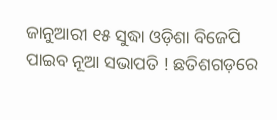ଜାନୁଆରୀ ୧୫ ସୁଦ୍ଧା ଓଡ଼ିଶା ବିଜେପି ପାଇବ ନୂଆ ସଭାପତି ! ଛତିଶଗଡ଼ରେ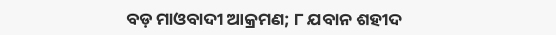ବଡ଼ ମାଓବାଦୀ ଆକ୍ରମଣ; ୮ ଯବାନ ଶହୀଦ